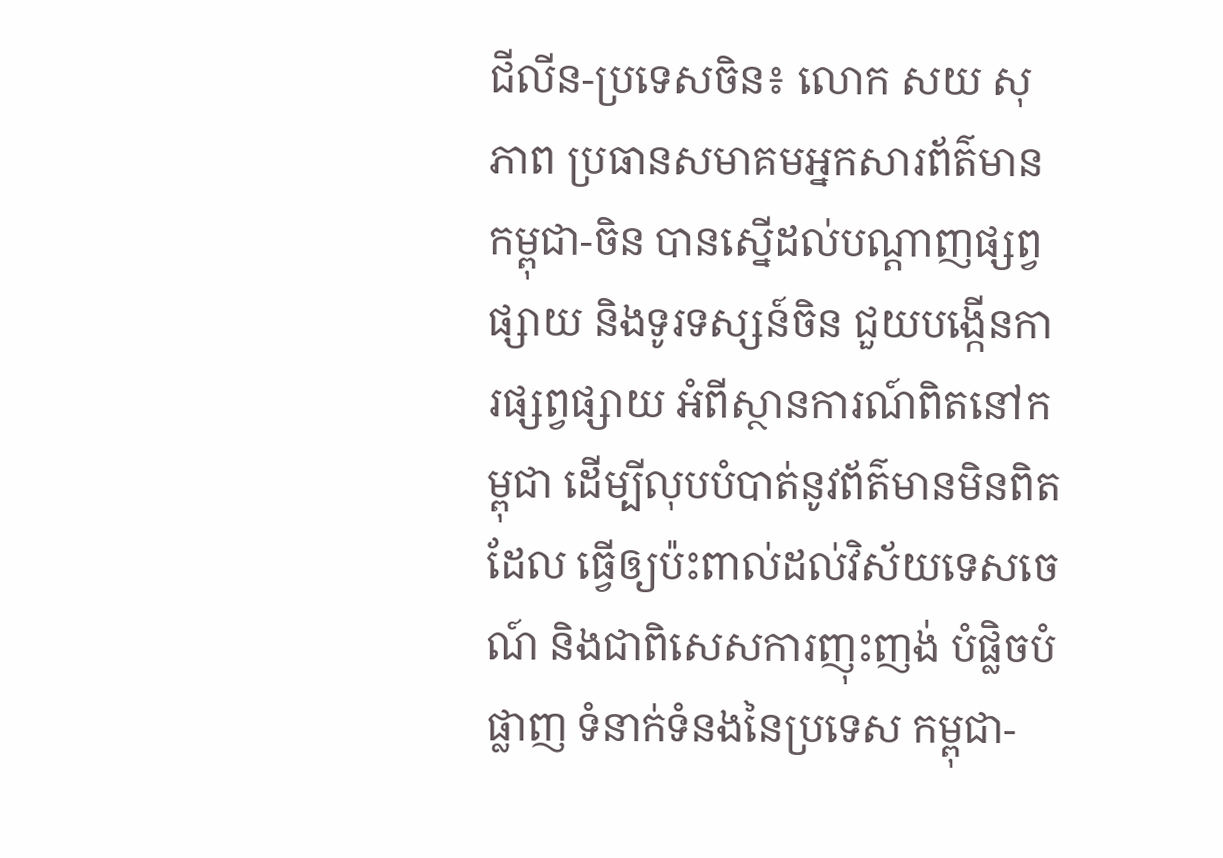ជីលីន-ប្រទេសចិន៖ លោក សយ សុភាព ប្រធានសមាគមអ្នកសារព័ត៌មានកម្ពុជា-ចិន បានស្នើដល់បណ្ដាញផ្សព្វផ្សាយ និងទូរទស្សន៍ចិន ជួយបង្កើនការផ្សព្វផ្សាយ អំពីស្ថានការណ៍ពិតនៅកម្ពុជា ដើម្បីលុបបំបាត់នូវព័ត៌មានមិនពិតដែល ធ្វើឲ្យប៉ះពាល់ដល់វិស័យទេសចេណ៍ និងជាពិសេសការញុះញង់ បំផ្លិចបំផ្លាញ ទំនាក់ទំនងនៃប្រទេស កម្ពុជា-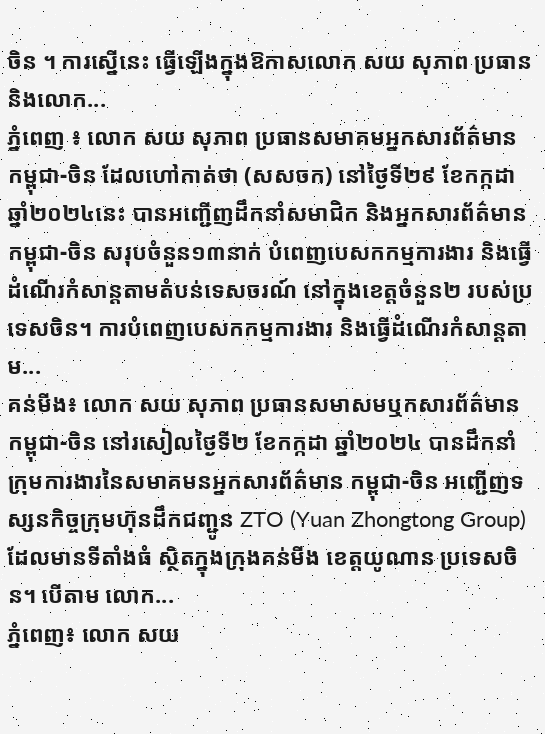ចិន ។ ការស្នើនេះ ធ្វើឡើងក្នុងឱកាសលោក សយ សុភាព ប្រធាន និងលោក...
ភ្នំពេញ ៖ លោក សយ សុភាព ប្រធានសមាគមអ្នកសារព័ត៌មាន កម្ពុជា-ចិន ដែលហៅកាត់ថា (សសចក) នៅថ្ងៃទី២៩ ខែកក្កដា ឆ្នាំ២០២៤នេះ បានអញ្ជើញដឹកនាំសមាជិក និងអ្នកសារព័ត៌មាន កម្ពុជា-ចិន សរុបចំនួន១៣នាក់ បំពេញបេសកកម្មការងារ និងធ្វើដំណើរកំសាន្តតាមតំបន់ទេសចរណ៍ នៅក្នុងខេត្តចំនួន២ របស់ប្រទេសចិន។ ការបំពេញបេសកកម្មការងារ និងធ្វើដំណើរកំសាន្តតាម...
គន់មីង៖ លោក សយ សុភាព ប្រធានសមាសមឬកសារព័ត៌មាន កម្ពុជា-ចិន នៅរសៀលថ្ងៃទី២ ខែកក្កដា ឆ្នាំ២០២៤ បានដឹកនាំក្រុមការងារនៃសមាគមនអ្នកសារព័ត៌មាន កម្ពុជា-ចិន អញ្ជើញទស្សនកិច្ចក្រុមហ៊ុនដឹកជញ្ជូន ZTO (Yuan Zhongtong Group) ដែលមានទីតាំងធំ ស្ថិតក្នុងក្រុងគន់មីង ខេត្តយូណាន ប្រទេសចិន។ បើតាម លោក...
ភ្នំពេញ៖ លោក សយ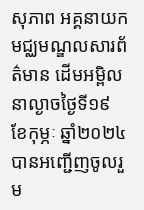សុភាព អគ្គនាយកមជ្ឈមណ្ឌលសារព័ត៌មាន ដើមអម្ពិល នាល្ងាចថ្ងៃទី១៩ ខែកុម្ភៈ ឆ្នាំ២០២៤ បានអញ្ជើញចូលរួម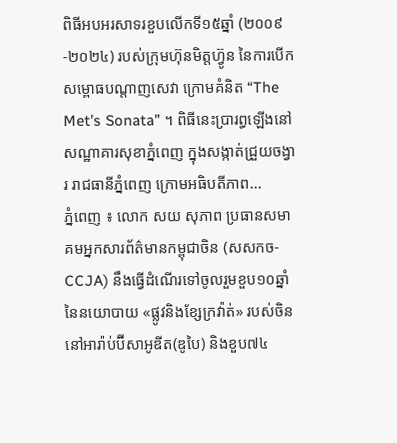ពិធីអបអរសាទរខួបលើកទី១៥ឆ្នាំ (២០០៩-២០២៤) របស់ក្រុមហ៊ុនមិត្តហ្វ៊ូន នៃការបើកសម្ពោធបណ្តាញសេវា ក្រោមគំនិត “The Met’s Sonata” ។ ពិធីនេះប្រារព្ធឡើងនៅសណ្ឋាគារសុខាភ្នំពេញ ក្នុងសង្កាត់ជ្រួយចង្វារ រាជធានីភ្នំពេញ ក្រោមអធិបតីភាព...
ភ្នំពេញ ៖ លោក សយ សុភាព ប្រធានសមាគមអ្នកសារព័ត៌មានកម្ពុជាចិន (សសកច-CCJA) នឹងធ្វើដំណើរទៅចូលរួមខួប១០ឆ្នាំនៃនយោបាយ «ផ្លូវនិងខ្សែក្រវ៉ាត់» របស់ចិន នៅអារ៉ាប់ប៊ីសាអូឌីត(ឌូបៃ) និងខួប៧៤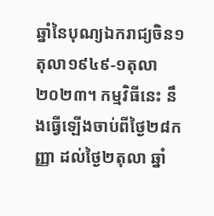ឆ្នាំនៃបុណ្យឯករាជ្យចិន១តុលា១៩៤៩-១តុលា ២០២៣។ កម្មវិធីនេះ នឹងធ្វើឡើងចាប់ពីថ្ងៃ២៨កញ្ញា ដល់ថ្ងៃ២តុលា ឆ្នាំ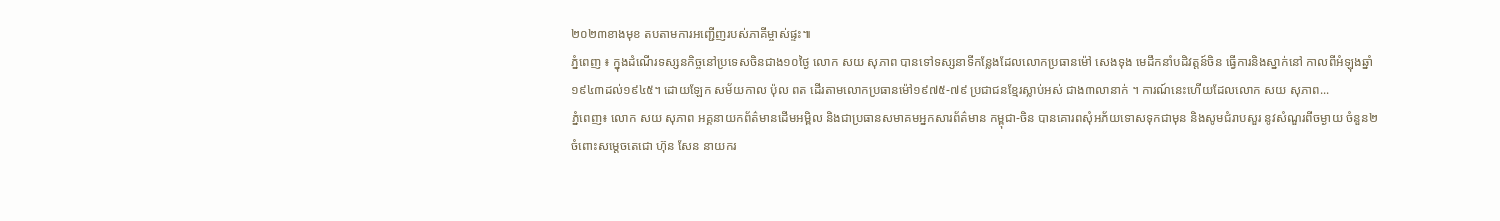២០២៣ខាងមុខ តបតាមការអញ្ជើញរបស់ភាគីម្ចាស់ផ្ទះ៕
ភ្នំពេញ ៖ ក្នុងដំណើរទស្សនកិច្ចនៅប្រទេសចិនជាង១០ថ្ងៃ លោក សយ សុភាព បានទៅទស្សនាទីកន្លែងដែលលោកប្រធានម៉ៅ សេងទុង មេដឹកនាំបដិវត្តន៍ចិន ធ្វើការនិងស្នាក់នៅ កាលពីអំឡុងឆ្នាំ១៩៤៣ដល់១៩៤៥។ ដោយឡែក សម័យកាល ប៉ុល ពត ដើរតាមលោកប្រធានម៉ៅ១៩៧៥-៧៩ ប្រជាជនខ្មែរស្លាប់អស់ ជាង៣លានាក់ ។ ការណ៍នេះហើយដែលលោក សយ សុភាព...
ភ្នំពេញ៖ លោក សយ សុភាព អគ្គនាយកព័ត៌មានដើមអម្ពិល និងជាប្រធានសមាគមអ្នកសារព័ត៌មាន កម្ពុជា-ចិន បានគោរពសុំអភ័យទោសទុកជាមុន និងសូមជំរាបសួរ នូវសំណួរពីចម្ងាយ ចំនួន២ ចំពោះសម្តេចតេជោ ហ៊ុន សែន នាយករ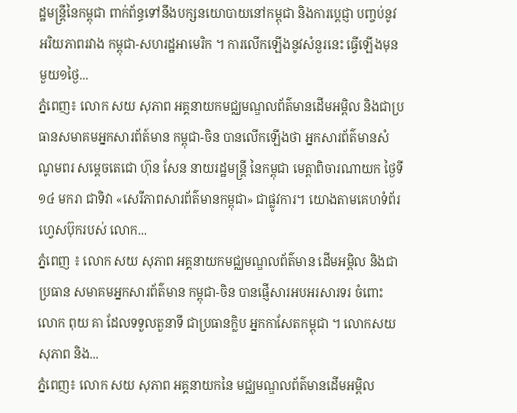ដ្ឋមន្រ្តីនៃកម្ពុជា ពាក់ព័ន្ធទៅនឹងបក្សនយោបាយនៅកម្ពុជា និងការប្ដេជ្ញា បញ្ចប់នូវអរិយភាពរវាង កម្ពុជា-សហរដ្ឋអាមេរិក ។ ការលើកឡើងនូវសំនួរនេះ ធ្វើឡើងមុនមួយ១ថ្ងៃ...
ភ្នំពេញ៖ លោក សយ សុភាព អគ្គនាយកមជ្ឈមណ្ឌលព័ត៌មានដើមអម្ពិល និងជាប្រធានសមាគមអ្នកសារព័ត៍មាន កម្ពុជា-ចិន បានលើកឡើងថា អ្នកសារព័ត៌មានសំណូមពរ សម្តេចតេជោ ហ៊ុន សែន នាយរដ្ឋមន្ដ្រី នៃកម្ពុជា មេត្តាពិចារណាយក ថ្ងៃទី១៤ មករា ជាទិវា «សេរីភាពសារព័ត៌មានកម្ពុជា» ជាផ្លូវការ។ យោងតាមគេហទំព័រហ្វេសប៊ុករបស់ លោក...
ភ្នំពេញ ៖ លោក សយ សុភាព អគ្គនាយកមជ្ឈមណ្ឌលព័ត៌មាន ដើមអម្ពិល និងជាប្រធាន សមាគមអ្នកសារព័ត៌មាន កម្ពុជា-ចិន បានផ្ញើសារអបអរសារទរ ចំពោះ លោក ពុយ គា ដែលទទួលតួនាទី ជាប្រធានក្លិប អ្នកកាសែតកម្ពុជា ។ លោកសយ សុភាព និង...
ភ្នំពេញ៖ លោក សយ សុភាព អគ្គនាយកនៃ មជ្ឈមណ្ឌលព័ត៌មានដើមអម្ពិល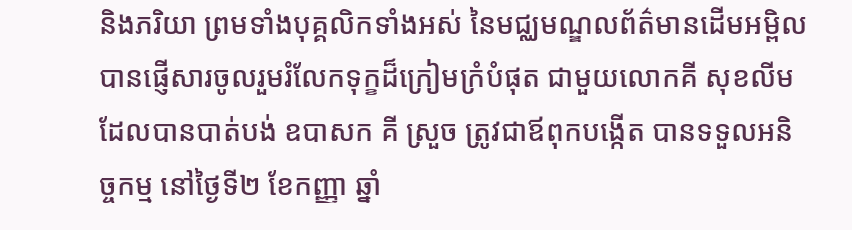និងភរិយា ព្រមទាំងបុគ្គលិកទាំងអស់ នៃមជ្ឈមណ្ឌលព័ត៌មានដើមអម្ពិល បានផ្ញើសារចូលរួមរំលែកទុក្ខដ៏ក្រៀមក្រំបំផុត ជាមួយលោកគី សុខលីម ដែលបានបាត់បង់ ឧបាសក គី ស្រួច ត្រូវជាឪពុកបង្កើត បានទទួលអនិច្ចកម្ម នៅថ្ងៃទី២ ខែកញ្ញា ឆ្នាំ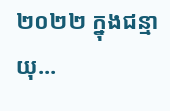២០២២ ក្នុងជន្មាយុ...